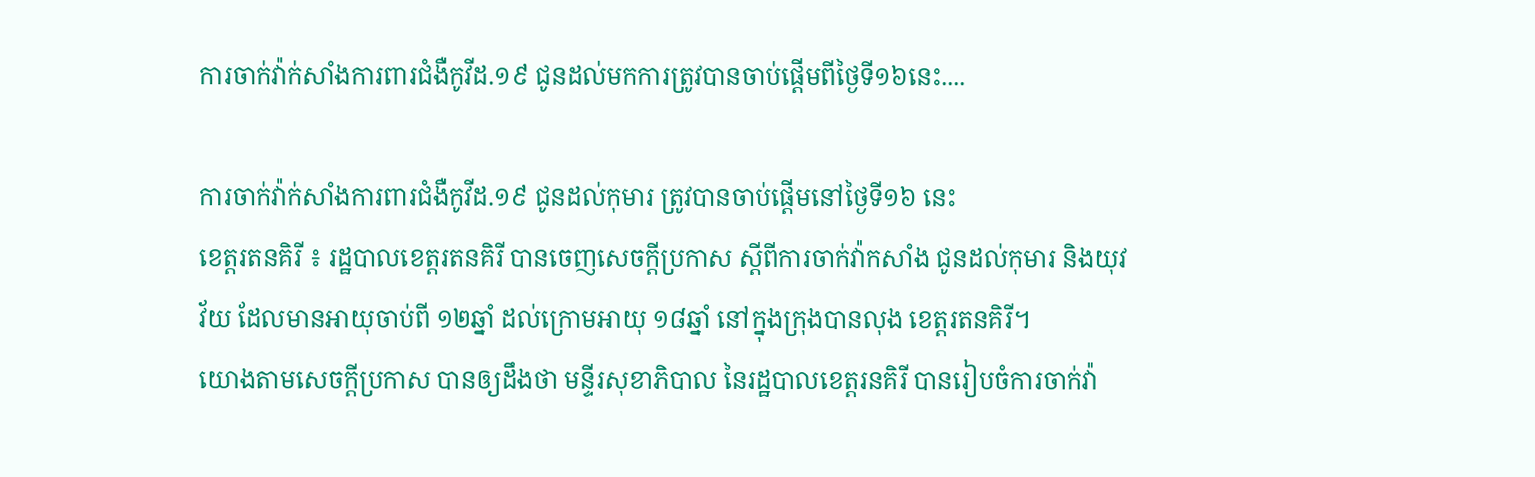ការចាក់វ៉ាក់សាំងការពារជំងឺកូវីដ.១៩ ជូនដល់មកការត្រូវបានចាប់ផ្តេីមពីថ្ងៃទី១៦នេះ....

ការចាក់វ៉ាក់សាំងការពារជំងឺកូវីដ.១៩ ជូនដល់កុមារ ត្រូវបានចាប់ផ្ដើមនៅថ្ងៃទី១៦ នេះ
ខេត្តរតនគិរី ៖ រដ្ឋបាលខេត្តរតនគិរី បានចេញសេចក្ដីប្រកាស ស្ដីពីការចាក់វ៉ាកសាំង ជូនដល់កុមារ និងយុវវ័យ ដែលមានអាយុចាប់ពី ១២ឆ្នាំ ដល់ក្រោមអាយុ ១៨ឆ្នាំ នៅក្នុងក្រុងបានលុង ខេត្តរតនគិរី។
យោងតាមសេចក្ដីប្រកាស បានឲ្យដឹងថា មន្ទីរសុខាភិបាល នៃរដ្ឋបាលខេត្តរនគិរី បានរៀបចំការចាក់វ៉ា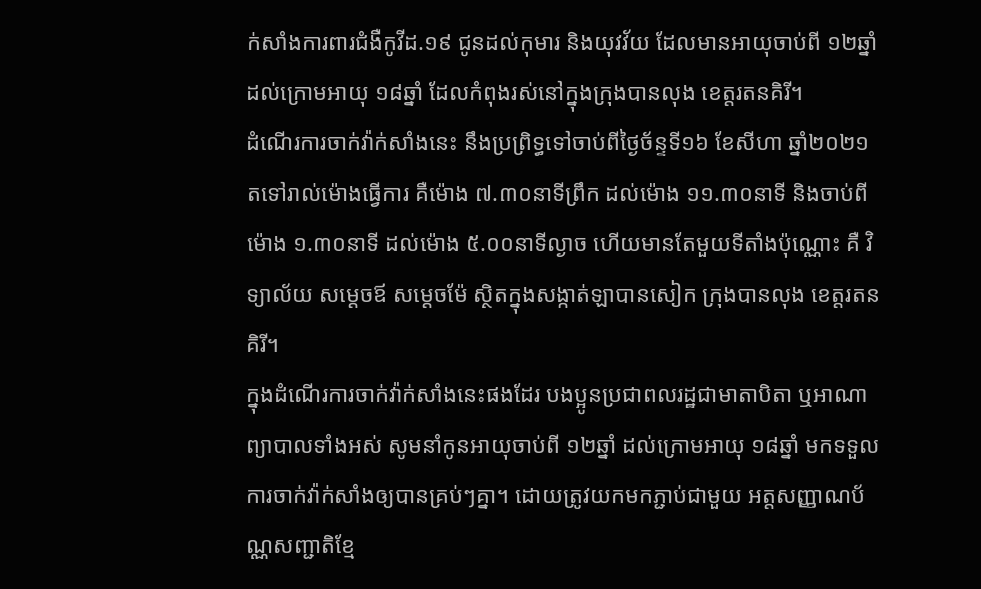ក់សាំងការពារជំងឺកូវីដ.១៩ ជូនដល់កុមារ និងយុវវ័យ ដែលមានអាយុចាប់ពី ១២ឆ្នាំ ដល់ក្រោមអាយុ ១៨ឆ្នាំ ដែលកំពុងរស់នៅក្នុងក្រុងបានលុង ខេត្តរតនគិរី។
ដំណើរការចាក់វ៉ាក់សាំងនេះ នឹងប្រព្រិទ្ធទៅចាប់ពីថ្ងៃច័ន្ទទី១៦ ខែសីហា ឆ្នាំ២០២១ តទៅរាល់ម៉ោងធ្វើការ គឺម៉ោង ៧.៣០នាទីព្រឹក ដល់ម៉ោង ១១.៣០នាទី និងចាប់ពីម៉ោង ១.៣០នាទី ដល់ម៉ោង ៥.០០នាទីល្ងាច ហើយមានតែមួយទីតាំងប៉ុណ្ណោះ គឺ វិទ្យាល័យ សម្ដេចឪ សម្ដេចម៉ែ ស្ថិតក្នុងសង្កាត់ឡាបានសៀក ក្រុងបានលុង ខេត្តរតនគិរី។
ក្នុងដំណើរការចាក់វ៉ាក់សាំងនេះផងដែរ បងប្អូនប្រជាពលរដ្ឋជាមាតាបិតា ឬអាណាព្យាបាលទាំងអស់ សូមនាំកូនអាយុចាប់ពី ១២ឆ្នាំ ដល់ក្រោមអាយុ ១៨ឆ្នាំ មកទទួលការចាក់វ៉ាក់សាំងឲ្យបានគ្រប់ៗគ្នា។ ដោយត្រូវយកមកភ្ជាប់ជាមួយ អត្តសញ្ញាណប័ណ្ណសញ្ជាតិខ្មែ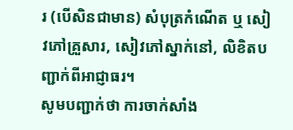រ (បើសិនជាមាន) សំបុត្រកំណើត ឬ សៀវភៅគ្រួសារ, សៀវភៅស្នាក់នៅ, លិខិតបញ្ជាក់ពីអាជ្ញាធរ។
សូមបញ្ជាក់ថា ការចាក់សាំង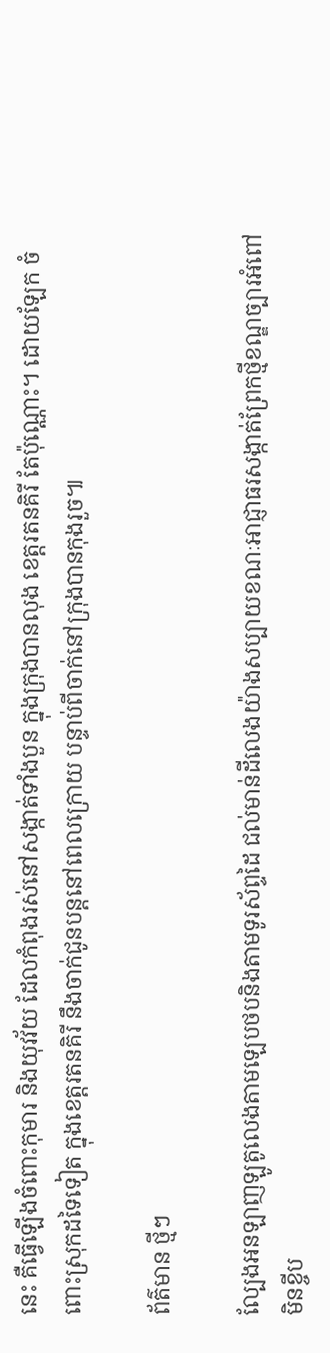នេះ គឺធ្វើឡើងចំពោះកុមារ និងយុវវ័យ ដែលកំពុងរស់នៅសង្កាត់ទាំងបួន ក្នុងក្រុងបានលុង ខេត្តរតនគិរី តែប៉ុណ្ណោះ។ ដោយឡែក ចំពោះស្រុកដទៃទៀត ក្នុងខេត្តរតនគិរី នឹងចាក់ជូនបន្តនៅពេលក្រោយ បន្ទាប់ពីចាក់នៅក្រុងបានកុងរួច៕

ព័ត៌មាន ថ្មីៗ

ល្បែងអនឡាញឡូតូលេងតាមឡេបថបនិងតាមទូរស័ព្ទដៃ ជល់មាន់ដីលេងយ៉ាងសប្បាយខណៈអាជ្ញាធរសង្កាត់ព្រែកថ្មីខណ្ឌច្បារអំពៅមិនខ្ចីប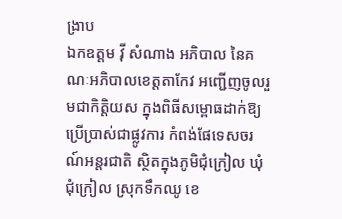ង្រាប
ឯកឧត្តម វ៉ី សំណាង អភិបាល នៃគណៈអភិបាលខេត្តតាកែវ អញ្ជើញចូលរួមជាកិត្តិយស ក្នុងពិធីសម្ពោធដាក់ឱ្យប្រើប្រាស់ជាផ្លូវការ កំពង់ផែទេសចរណ៍អន្តរជាតិ ស្ថិតក្នុងភូមិជុំក្រៀល ឃុំជុំក្រៀល ស្រុកទឹកឈូ ខេ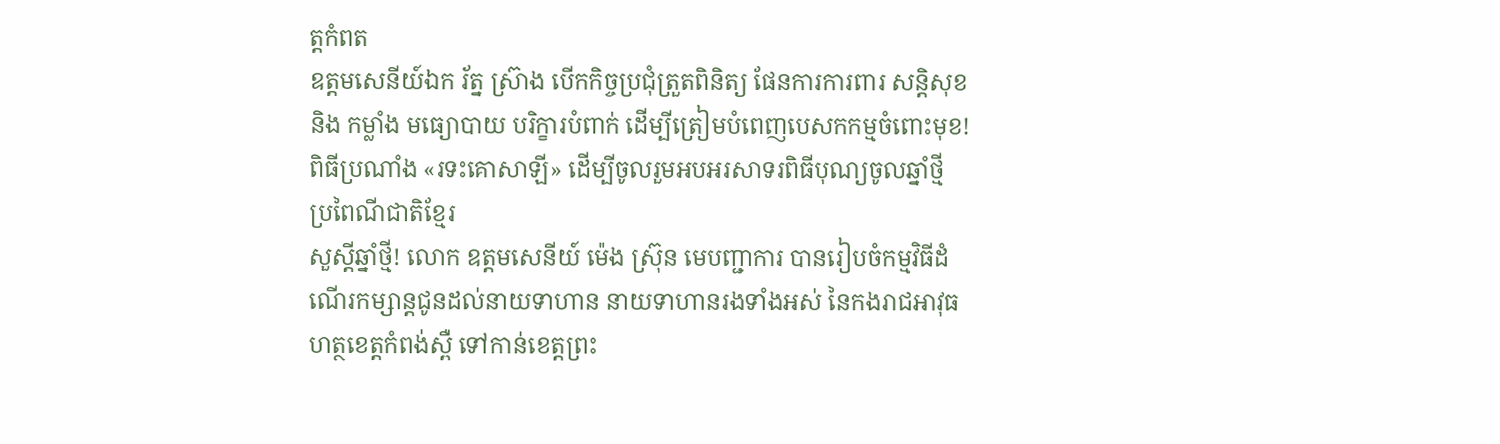ត្តកំពត
ឧត្តមសេនីយ៍ឯក រ័ត្ន ស្រ៊ាង បើកកិច្ចប្រជុំត្រួតពិនិត្យ ផែនការការពារ សន្តិសុខ និង កម្លាំង មធ្យោបាយ បរិក្ខារបំពាក់ ដើម្បីត្រៀមបំពេញបេសកកម្មចំពោះមុខ!
ពិធីប្រណាំង «រទះគោសាឡី» ដើម្បីចូលរួមអបអរសាទរពិធីបុណ្យចូលឆ្នាំថ្មី ប្រពៃណីជាតិខ្មែរ
សួស្តីឆ្នាំថ្មី! លោក ឧត្តមសេនីយ៍ ម៉េង ស្រ៊ុន មេបញ្ជាការ បានរៀបចំកម្មវិធីដំណើរកម្សាន្តជូនដល់នាយទាហាន នាយទាហានរងទាំងអស់ នៃកងរាជអាវុធហត្ថខេត្តកំពង់ស្ពឺ ទៅកាន់ខេត្តព្រះ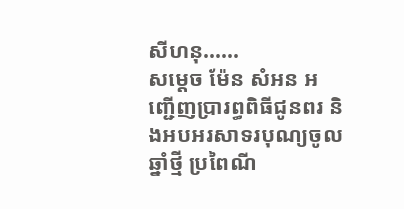សីហនុ......
សម្តេច ម៉ែន សំអន អញ្ជើញប្រារព្ធពិធីជូនពរ និងអបអរសាទរបុណ្យចូលឆ្នាំថ្មី ប្រពៃណី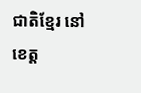ជាតិខ្មែរ នៅខេត្ត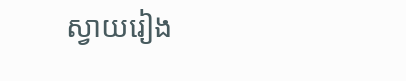ស្វាយរៀង